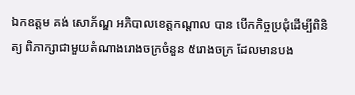ឯកឧត្ដម គង់ សោភ័ណ្ឌ អភិបាលខេត្តកណ្តាល បាន បើកកិច្ចប្រជុំដើម្បីពិនិត្យ ពិភាក្សាជាមួយតំណាងរោងចក្រចំនួន ៥រោងចក្រ ដែលមានបង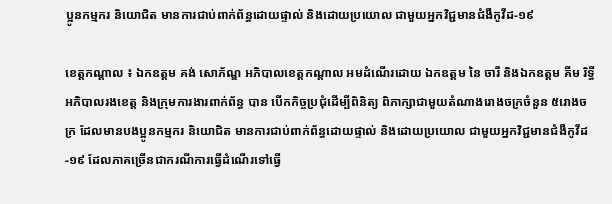ប្អូនកម្មករ និយោជិត មានការជាប់ពាក់ព័ន្ធដោយផ្ទាល់ និងដោយប្រយោល ជាមួយអ្នកវិជ្ជមានជំងឺកូវីដ-១៩

ខេត្តកណ្តាល ៖ ឯកឧត្ដម គង់ សោភ័ណ្ឌ អភិបាលខេត្តកណ្តាល អមដំណើរដោយ ឯកឧត្តម នៃ ចារី និងឯកឧត្តម គីម រិទ្ធី អភិបាលរងខេត្ត និងក្រុមការងារពាក់ព័ន្ធ បាន បើកកិច្ចប្រជុំដើម្បីពិនិត្យ ពិភាក្សាជាមួយតំណាងរោងចក្រចំនួន ៥រោងចក្រ ដែលមានបងប្អូនកម្មករ និយោជិត មានការជាប់ពាក់ព័ន្ធដោយផ្ទាល់ និងដោយប្រយោល ជាមួយអ្នកវិជ្ជមានជំងឺកូវីដ-១៩ ដែលភាគច្រើនជាករណីការធ្វើដំណើរទៅធ្វើ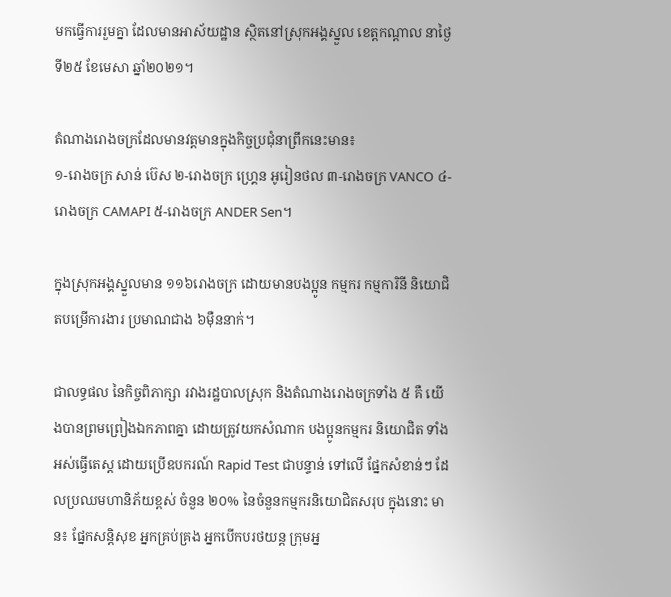មកធ្វើការរួមគ្នា ដែលមានអាស័យដ្ឋាន ស្ថិតនៅស្រុកអង្គស្នួល ខេត្តកណ្តាល នាថ្ងៃទី២៥ ខែមេសា ឆ្នាំ២០២១។

តំណាងរោងចក្រដែលមានវត្តមានក្នុងកិច្ចប្រជុំនាព្រឹកនេះមាន៖
១-រោងចក្រ សាន់ ប៊េស ២-រោងចក្រ ហ្គ្រេន អូរៀនថល ៣-រោងចក្រ VANCO ៤-រោងចក្រ CAMAPI ៥-រោងចក្រ ANDER Sen។

ក្នុងស្រុកអង្គស្នួលមាន ១១៦រោងចក្រ ដោយមានបងប្អូន កម្មករ កម្មការិនី និយោជិតបម្រើការងារ ប្រមាណជាង ៦ម៉ឺននាក់។

ជាលទ្ធផល នៃកិច្ចពិភាក្សា រវាងរដ្ឋបាលស្រុក និងតំណាងរោងចក្រទាំង ៥ គឺ យើងបានព្រមព្រៀងឯកភាពគ្នា ដោយត្រូវយកសំណាក បងប្អូនកម្មករ និយោជិត ទាំងអស់ធ្វើតេស្ត ដោយប្រើឧបករណ៍ Rapid Test ជាបន្ទាន់ ទៅលើ ផ្នែកសំខាន់ៗ ដែលប្រឈមហានិភ័យខ្ពស់ ចំនួន ២០% នៃចំនួនកម្មករនិយោជិតសរុប ក្នុងនោះ មាន៖ ផ្នែកសន្តិសុខ អ្នកគ្រប់គ្រង អ្នកបើកបរថយន្ត ក្រុមអ្ន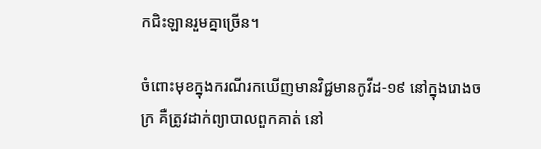កជិះឡានរួមគ្នាច្រើន។

ចំពោះមុខក្នុងករណីរកឃើញមានវិជ្ជមានកូវីដ-១៩ នៅក្នុងរោងចក្រ គឺត្រូវដាក់ព្យាបាលពួកគាត់ នៅ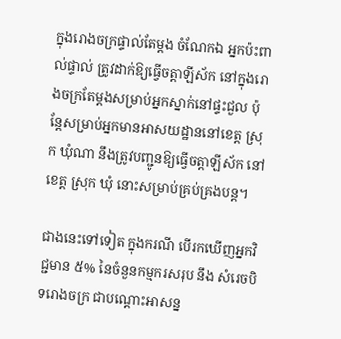ក្នុងរោងចក្រផ្ទាល់តែម្តង ចំណែកឯ អ្នកប៉ះពាល់ផ្ទាល់ ត្រូវដាក់ឱ្យធ្វើចត្តាឡីស័ក នៅក្នុងរោងចក្រតែម្តងសម្រាប់អ្នកស្នាក់នៅផ្ទះជួល ប៉ុន្តែសម្រាប់អ្នកមានអាសយដ្ឋាននៅខេត្ត ស្រុក ឃុំណា នឹងត្រូវបញ្ជូនឱ្យធ្វើចត្តាឡីស័ក នៅខេត្ត ស្រុក ឃុំ នោះសម្រាប់គ្រប់គ្រងបន្ត។

ជាងនេះទៅទៀត ក្នុងករណី បើរកឃើញអ្នកវិជ្ជមាន ៥% នៃចំនួនកម្មករសរុប នឹង សំរេចបិទរោងចក្រ ជាបណ្ដោះអាសន្ន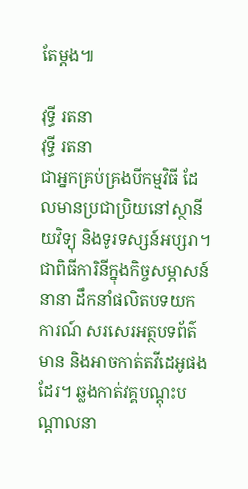តែម្តង៕

វុទ្ធី រតនា
វុទ្ធី រតនា
ជាអ្នកគ្រប់គ្រងបីកម្មវិធី ដែលមានប្រជាប្រិយនៅស្ថានីយវិទ្យុ និងទូរទស្សន៍អប្សរា។ ជាពិធីការិនីក្នុងកិច្ចសម្ភាសន៍នានា ដឹកនាំផលិតបទយកការណ៍ សរសេរអត្ថបទព័ត៌មាន និងអាចកាត់តវីដេអូផងដែរ។ ឆ្លងកាត់វគ្គបណ្តុះបណ្តាលនា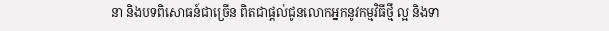នា និងបទពិសោធន៍ជាច្រើន ពិតជាផ្តល់ជូនលោកអ្នកនូវកម្មវិធីថ្មី ល្អ និងទា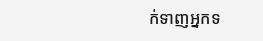ក់ទាញអ្នកទ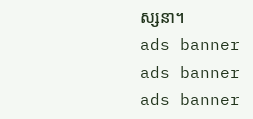ស្សនា។
ads banner
ads banner
ads banner